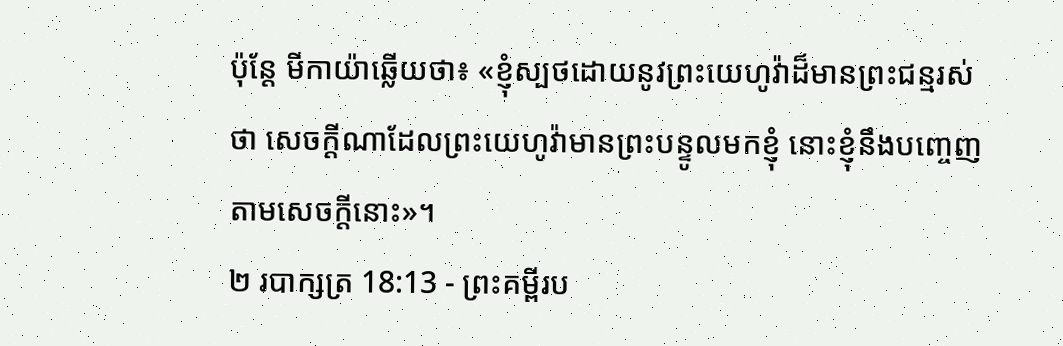ប៉ុន្តែ មីកាយ៉ាឆ្លើយថា៖ «ខ្ញុំស្បថដោយនូវព្រះយេហូវ៉ាដ៏មានព្រះជន្មរស់ថា សេចក្ដីណាដែលព្រះយេហូវ៉ាមានព្រះបន្ទូលមកខ្ញុំ នោះខ្ញុំនឹងបញ្ចេញតាមសេចក្ដីនោះ»។
២ របាក្សត្រ 18:13 - ព្រះគម្ពីរប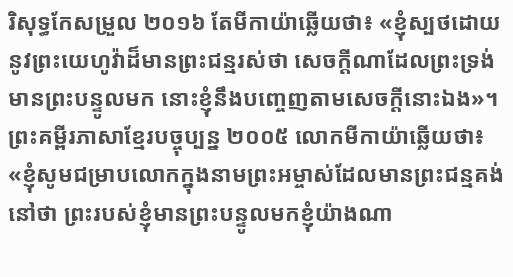រិសុទ្ធកែសម្រួល ២០១៦ តែមីកាយ៉ាឆ្លើយថា៖ «ខ្ញុំស្បថដោយនូវព្រះយេហូវ៉ាដ៏មានព្រះជន្មរស់ថា សេចក្ដីណាដែលព្រះទ្រង់មានព្រះបន្ទូលមក នោះខ្ញុំនឹងបញ្ចេញតាមសេចក្ដីនោះឯង»។ ព្រះគម្ពីរភាសាខ្មែរបច្ចុប្បន្ន ២០០៥ លោកមីកាយ៉ាឆ្លើយថា៖ «ខ្ញុំសូមជម្រាបលោកក្នុងនាមព្រះអម្ចាស់ដែលមានព្រះជន្មគង់នៅថា ព្រះរបស់ខ្ញុំមានព្រះបន្ទូលមកខ្ញុំយ៉ាងណា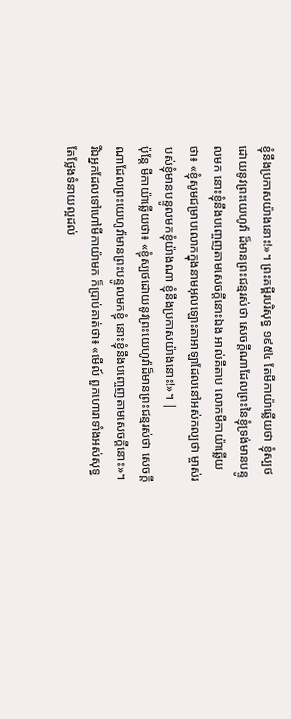ខ្ញុំនឹងប្រកាសយ៉ាងនោះ!»។ ព្រះគម្ពីរបរិសុទ្ធ ១៩៥៤ តែមីកាយ៉ាឆ្លើយថា ខ្ញុំស្បថដោយនូវព្រះយេហូវ៉ា ដ៏មានព្រះជន្មរស់ថា សេចក្ដីណាដែលព្រះនៃខ្ញុំទ្រង់មានបន្ទូលមក នោះខ្ញុំនឹងបញ្ចេញតាមសេចក្ដីនោះឯង អាល់គីតាប លោកមីកាយ៉ាឆ្លើយថា៖ «ខ្ញុំសូមជម្រាបលោកក្នុងនាមអុលឡោះតាអាឡាដែលនៅអស់កល្បថា ម្ចាស់របស់ខ្ញុំមានបន្ទូលមកខ្ញុំយ៉ាងណា ខ្ញុំនឹងប្រកាសយ៉ាងនោះ!»។ |
ប៉ុន្តែ មីកាយ៉ាឆ្លើយថា៖ «ខ្ញុំស្បថដោយនូវព្រះយេហូវ៉ាដ៏មានព្រះជន្មរស់ថា សេចក្ដីណាដែលព្រះយេហូវ៉ាមានព្រះបន្ទូលមកខ្ញុំ នោះខ្ញុំនឹងបញ្ចេញតាមសេចក្ដីនោះ»។
រីឯអ្នកដែលទៅហៅមីកាយ៉ាមក ក៏ប្រាប់គាត់ថា៖ «មើល៍ ពួកហោរាទាំងអស់សុទ្ធតែថ្លែងទំនាយល្អដល់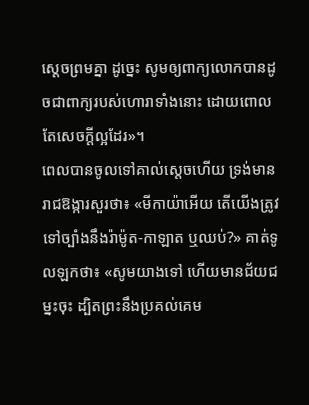ស្តេចព្រមគ្នា ដូច្នេះ សូមឲ្យពាក្យលោកបានដូចជាពាក្យរបស់ហោរាទាំងនោះ ដោយពោលតែសេចក្ដីល្អដែរ»។
ពេលបានចូលទៅគាល់ស្តេចហើយ ទ្រង់មានរាជឱង្ការសួរថា៖ «មីកាយ៉ាអើយ តើយើងត្រូវទៅច្បាំងនឹងរ៉ាម៉ូត-កាឡាត ឬឈប់?» គាត់ទូលឡកថា៖ «សូមយាងទៅ ហើយមានជ័យជម្នះចុះ ដ្បិតព្រះនឹងប្រគល់គេម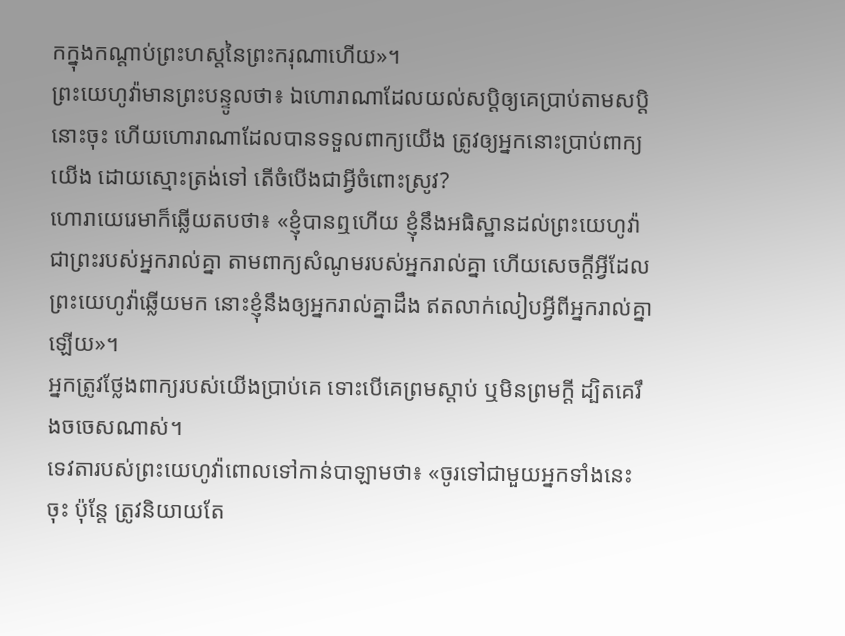កក្នុងកណ្ដាប់ព្រះហស្តនៃព្រះករុណាហើយ»។
ព្រះយេហូវ៉ាមានព្រះបន្ទូលថា៖ ឯហោរាណាដែលយល់សប្តិឲ្យគេប្រាប់តាមសប្តិនោះចុះ ហើយហោរាណាដែលបានទទួលពាក្យយើង ត្រូវឲ្យអ្នកនោះប្រាប់ពាក្យយើង ដោយស្មោះត្រង់ទៅ តើចំបើងជាអ្វីចំពោះស្រូវ?
ហោរាយេរេមាក៏ឆ្លើយតបថា៖ «ខ្ញុំបានឮហើយ ខ្ញុំនឹងអធិស្ឋានដល់ព្រះយេហូវ៉ាជាព្រះរបស់អ្នករាល់គ្នា តាមពាក្យសំណូមរបស់អ្នករាល់គ្នា ហើយសេចក្ដីអ្វីដែលព្រះយេហូវ៉ាឆ្លើយមក នោះខ្ញុំនឹងឲ្យអ្នករាល់គ្នាដឹង ឥតលាក់លៀបអ្វីពីអ្នករាល់គ្នាឡើយ»។
អ្នកត្រូវថ្លែងពាក្យរបស់យើងប្រាប់គេ ទោះបើគេព្រមស្តាប់ ឬមិនព្រមក្តី ដ្បិតគេរឹងចចេសណាស់។
ទេវតារបស់ព្រះយេហូវ៉ាពោលទៅកាន់បាឡាមថា៖ «ចូរទៅជាមួយអ្នកទាំងនេះចុះ ប៉ុន្តែ ត្រូវនិយាយតែ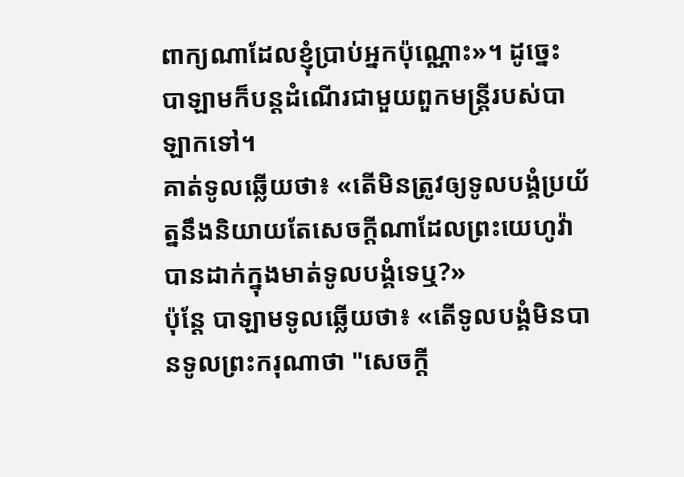ពាក្យណាដែលខ្ញុំប្រាប់អ្នកប៉ុណ្ណោះ»។ ដូច្នេះ បាឡាមក៏បន្ដដំណើរជាមួយពួកមន្រ្តីរបស់បាឡាកទៅ។
គាត់ទូលឆ្លើយថា៖ «តើមិនត្រូវឲ្យទូលបង្គំប្រយ័ត្ននឹងនិយាយតែសេចក្ដីណាដែលព្រះយេហូវ៉ាបានដាក់ក្នុងមាត់ទូលបង្គំទេឬ?»
ប៉ុន្តែ បាឡាមទូលឆ្លើយថា៖ «តើទូលបង្គំមិនបានទូលព្រះករុណាថា "សេចក្ដី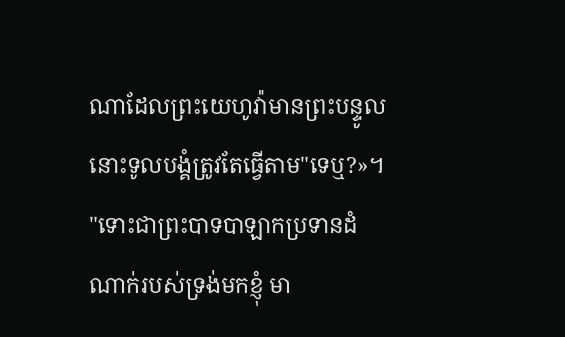ណាដែលព្រះយេហូវ៉ាមានព្រះបន្ទូល នោះទូលបង្គំត្រូវតែធ្វើតាម"ទេឬ?»។
"ទោះជាព្រះបាទបាឡាកប្រទានដំណាក់របស់ទ្រង់មកខ្ញុំ មា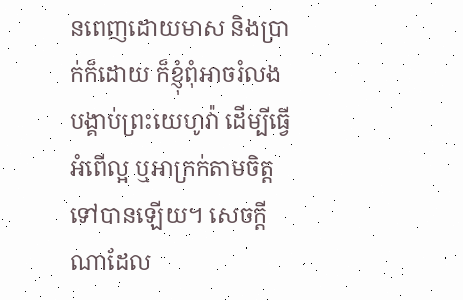នពេញដោយមាស និងប្រាក់ក៏ដោយ ក៏ខ្ញុំពុំអាចរំលងបង្គាប់ព្រះយេហូវ៉ា ដើម្បីធ្វើអំពើល្អ ឬអាក្រក់តាមចិត្តទៅបានឡើយ។ សេចក្ដីណាដែល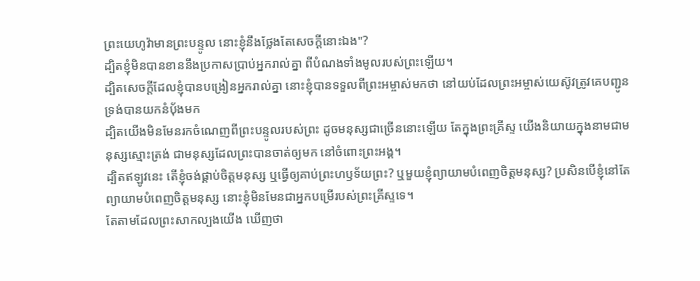ព្រះយេហូវ៉ាមានព្រះបន្ទូល នោះខ្ញុំនឹងថ្លែងតែសេចក្ដីនោះឯង"?
ដ្បិតខ្ញុំមិនបានខាននឹងប្រកាសប្រាប់អ្នករាល់គ្នា ពីបំណងទាំងមូលរបស់ព្រះឡើយ។
ដ្បិតសេចក្តីដែលខ្ញុំបានបង្រៀនអ្នករាល់គ្នា នោះខ្ញុំបានទទួលពីព្រះអម្ចាស់មកថា នៅយប់ដែលព្រះអម្ចាស់យេស៊ូវត្រូវគេបញ្ជូន ទ្រង់បានយកនំបុ័ងមក
ដ្បិតយើងមិនមែនរកចំណេញពីព្រះបន្ទូលរបស់ព្រះ ដូចមនុស្សជាច្រើននោះឡើយ តែក្នុងព្រះគ្រីស្ទ យើងនិយាយក្នុងនាមជាមនុស្សស្មោះត្រង់ ជាមនុស្សដែលព្រះបានចាត់ឲ្យមក នៅចំពោះព្រះអង្គ។
ដ្បិតឥឡូវនេះ តើខ្ញុំចង់ផ្គាប់ចិត្តមនុស្ស ឬធ្វើឲ្យគាប់ព្រះហឫទ័យព្រះ? ឬមួយខ្ញុំព្យាយាមបំពេញចិត្តមនុស្ស? ប្រសិនបើខ្ញុំនៅតែព្យាយាមបំពេញចិត្តមនុស្ស នោះខ្ញុំមិនមែនជាអ្នកបម្រើរបស់ព្រះគ្រីស្ទទេ។
តែតាមដែលព្រះសាកល្បងយើង ឃើញថា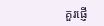គួរផ្ញើ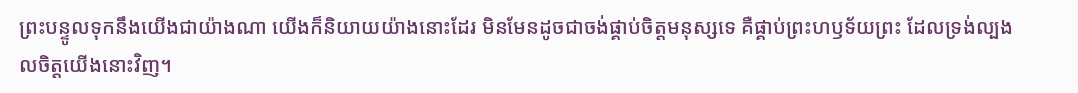ព្រះបន្ទូលទុកនឹងយើងជាយ៉ាងណា យើងក៏និយាយយ៉ាងនោះដែរ មិនមែនដូចជាចង់ផ្គាប់ចិត្តមនុស្សទេ គឺផ្គាប់ព្រះហឫទ័យព្រះ ដែលទ្រង់ល្បងលចិត្តយើងនោះវិញ។